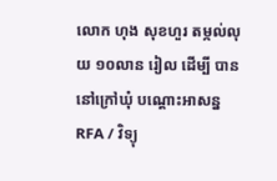លោក ហុង សុខហួរ តម្កល់លុយ ១០លាន រៀល ដើម្បី បាននៅក្រៅឃុំ បណ្ដោះអាសន្ន
RFA / វិទ្យុ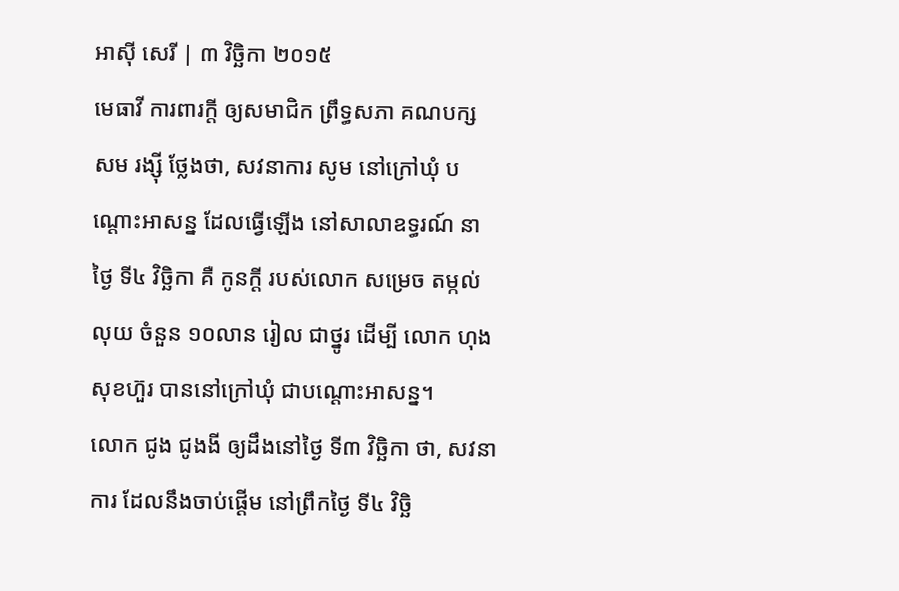អាស៊ី សេរី | ៣ វិច្ឆិកា ២០១៥
មេធាវី ការពារក្តី ឲ្យសមាជិក ព្រឹទ្ធសភា គណបក្ស សម រង្ស៊ី ថ្លែងថា, សវនាការ សូម នៅក្រៅឃុំ បណ្ដោះអាសន្ន ដែលធ្វើឡើង នៅសាលាឧទ្ធរណ៍ នាថ្ងៃ ទី៤ វិច្ឆិកា គឺ កូនក្ដី របស់លោក សម្រេច តម្កល់លុយ ចំនួន ១០លាន រៀល ជាថ្នូរ ដើម្បី លោក ហុង សុខហ៊ួរ បាននៅក្រៅឃុំ ជាបណ្ដោះអាសន្ន។
លោក ជូង ជូងងី ឲ្យដឹងនៅថ្ងៃ ទី៣ វិច្ឆិកា ថា, សវនាការ ដែលនឹងចាប់ផ្ដើម នៅព្រឹកថ្ងៃ ទី៤ វិច្ឆិ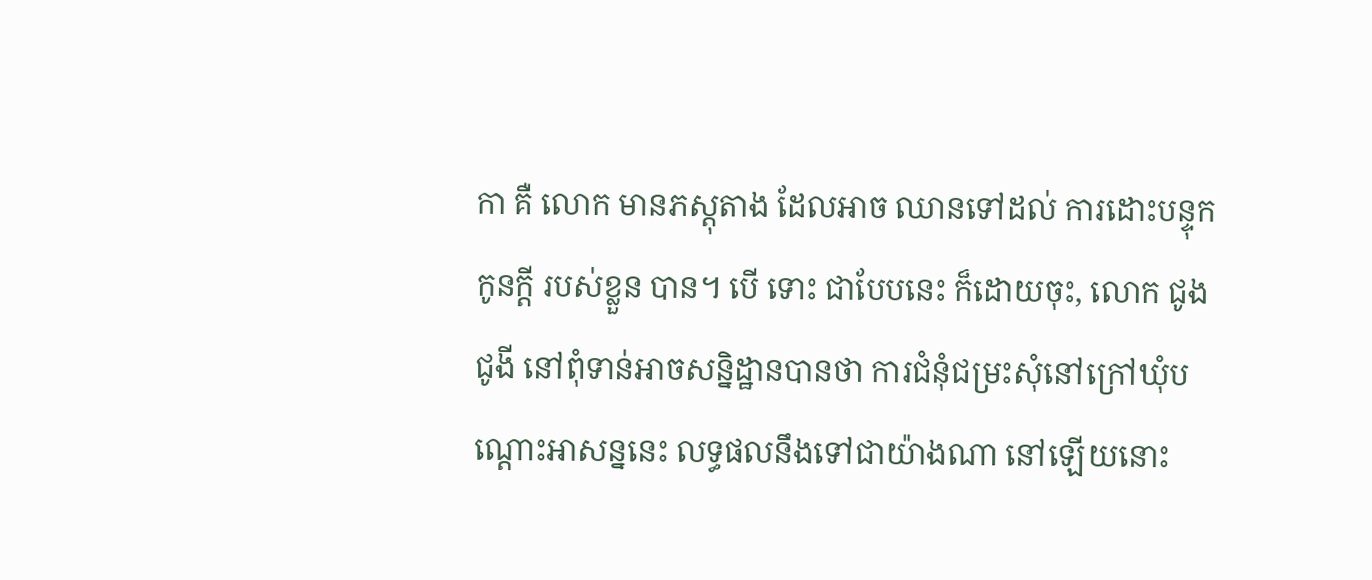កា គឺ លោក មានភស្តុតាង ដែលអាច ឈានទៅដល់ ការដោះបន្ទុក កូនក្តី របស់ខ្លួន បាន។ បើ ទោះ ជាបែបនេះ ក៏ដោយចុះ, លោក ជូង ជូងី នៅពុំទាន់អាចសន្និដ្ឋានបានថា ការជំនុំជម្រះសុំនៅក្រៅឃុំបណ្ដោះអាសន្ននេះ លទ្ធផលនឹងទៅជាយ៉ាងណា នៅឡើយនោះ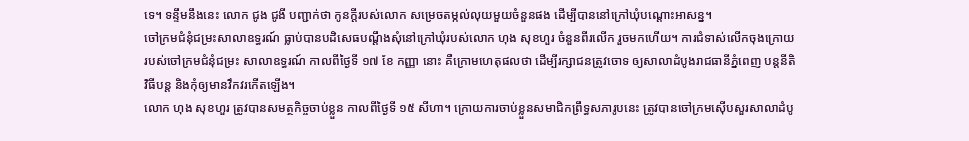ទេ។ ទន្ទឹមនឹងនេះ លោក ជូង ជូងី បញ្ជាក់ថា កូនក្ដីរបស់លោក សម្រេចតម្កល់លុយមួយចំនួនផង ដើម្បីបាននៅក្រៅឃុំបណ្ដោះអាសន្ន។
ចៅក្រមជំនុំជម្រះសាលាឧទ្ធរណ៍ ធ្លាប់បានបដិសេធបណ្ដឹងសុំនៅក្រៅឃុំរបស់លោក ហុង សុខហួរ ចំនួនពីរលើក រួចមកហើយ។ ការជំទាស់លើកចុងក្រោយ របស់ចៅក្រមជំនុំជម្រះ សាលាឧទ្ធរណ៍ កាលពីថ្ងៃទី ១៧ ខែ កញ្ញា នោះ គឺក្រោមហេតុផលថា ដើម្បីរក្សាជនត្រូវចោទ ឲ្យសាលាដំបូងរាជធានីភ្នំពេញ បន្តនីតិវិធីបន្ត និងកុំឲ្យមានវឹកវរកើតឡើង។
លោក ហុង សុខហួរ ត្រូវបានសមត្ថកិច្ចចាប់ខ្លួន កាលពីថ្ងៃទី ១៥ សីហា។ ក្រោយការចាប់ខ្លួនសមាជិកព្រឹទ្ធសភារូបនេះ ត្រូវបានចៅក្រមស៊ើបសួរសាលាដំបូ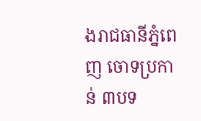ងរាជធានីភ្នំពេញ ចោទប្រកាន់ ៣បទ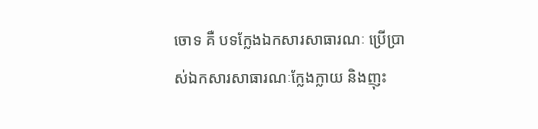ចោទ គឺ បទក្លែងឯកសារសាធារណៈ ប្រើប្រាស់ឯកសារសាធារណៈក្លែងក្លាយ និងញុះ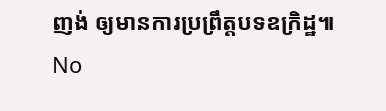ញង់ ឲ្យមានការប្រព្រឹត្តបទឧក្រិដ្ឋ៕
No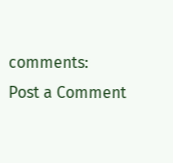comments:
Post a Comment